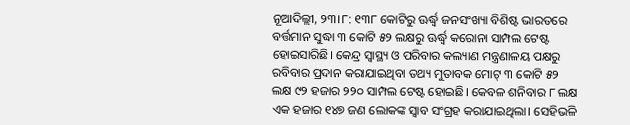ନୂଆଦିଲ୍ଲୀ, ୨୩।୮: ୧୩୮ କୋଟିରୁ ଊର୍ଦ୍ଧ୍ୱ ଜନସଂଖ୍ୟା ବିଶିଷ୍ଟ ଭାରତରେ ବର୍ତ୍ତମାନ ସୁଦ୍ଧା ୩ କୋଟି ୫୨ ଲକ୍ଷରୁ ଊର୍ଦ୍ଧ୍ୱ କରୋନା ସାମ୍ପଲ ଟେଷ୍ଟ ହୋଇସାରିଛି। କେନ୍ଦ୍ର ସ୍ବାସ୍ଥ୍ୟ ଓ ପରିବାର କଲ୍ୟାଣ ମନ୍ତ୍ରଣାଳୟ ପକ୍ଷରୁ ରବିବାର ପ୍ରଦାନ କରାଯାଇଥିବା ତଥ୍ୟ ମୁତାବକ ମୋଟ୍ ୩ କୋଟି ୫୨ ଲକ୍ଷ ୯୨ ହଜାର ୨୨୦ ସାମ୍ପଲ ଟେଷ୍ଟ ହୋଇଛି। କେବଳ ଶନିବାର ୮ ଲକ୍ଷ ଏକ ହଜାର ୧୪୭ ଜଣ ଲୋକଙ୍କ ସ୍ବାବ ସଂଗ୍ରହ କରାଯାଇଥିଲା। ସେହିଭଳି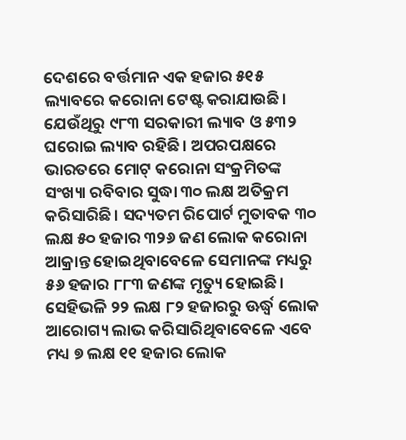ଦେଶରେ ବର୍ତ୍ତମାନ ଏକ ହଜାର ୫୧୫ ଲ୍ୟାବରେ କରୋନା ଟେଷ୍ଟ କରାଯାଉଛି। ଯେଉଁଥିରୁ ୯୮୩ ସରକାରୀ ଲ୍ୟାବ ଓ ୫୩୨ ଘରୋଇ ଲ୍ୟାବ ରହିଛି। ଅପରପକ୍ଷରେ ଭାରତରେ ମୋଟ୍ କରୋନା ସଂକ୍ରମିତଙ୍କ ସଂଖ୍ୟା ରବିବାର ସୁଦ୍ଧା ୩୦ ଲକ୍ଷ ଅତିକ୍ରମ କରିସାରିଛି। ସଦ୍ୟତମ ରିପୋର୍ଟ ମୁତାବକ ୩୦ ଲକ୍ଷ ୫୦ ହଜାର ୩୨୬ ଜଣ ଲୋକ କରୋନା ଆକ୍ରାନ୍ତ ହୋଇଥିବାବେଳେ ସେମାନଙ୍କ ମଧ୍ୟରୁ ୫୬ ହଜାର ୮୮୩ ଜଣଙ୍କ ମୃତ୍ୟୁ ହୋଇଛି। ସେହିଭଳି ୨୨ ଲକ୍ଷ ୮୨ ହଜାରରୁ ଊର୍ଦ୍ଧ୍ୱ ଲୋକ ଆରୋଗ୍ୟ ଲାଭ କରିସାରିଥିବାବେଳେ ଏବେ ମଧ୍ୟ ୭ ଲକ୍ଷ ୧୧ ହଜାର ଲୋକ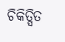ଚିକିତ୍ସିତ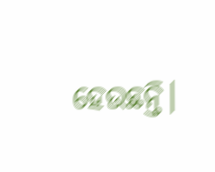ହେଉଛନ୍ତି।